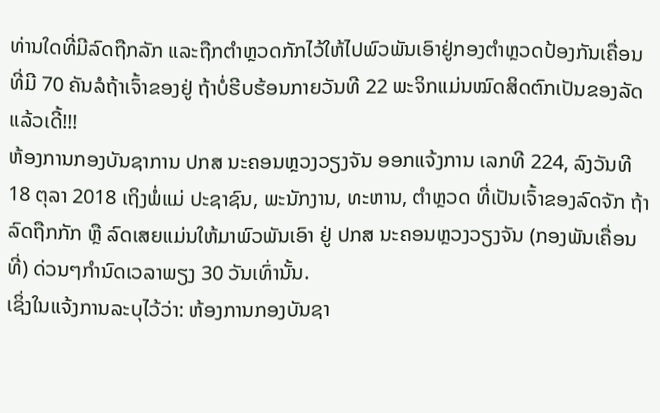ທ່ານໃດທີ່ມີລົດຖືກລັກ ແລະຖືກຕຳຫຼວດກັກໄວ້ໃຫ້ໄປພົວພັນເອົາຢູ່ກອງຕຳຫຼວດປ້ອງກັນເຄື່ອນທີ່ມີ 70 ຄັນລໍຖ້າເຈົ້າຂອງຢູ່ ຖ້າບໍ່ຮີບຮ້ອນກາຍວັນທີ 22 ພະຈິກແມ່ນໝົດສິດຕົກເປັນຂອງລັດແລ້ວເດີ້!!!
ຫ້ອງການກອງບັນຊາການ ປກສ ນະຄອນຫຼວງວຽງຈັນ ອອກແຈ້ງການ ເລກທີ 224, ລົງວັນທີ 18 ຕຸລາ 2018 ເຖິງພໍ່ແມ່ ປະຊາຊົນ, ພະນັກງານ, ທະຫານ, ຕຳຫຼວດ ທີ່ເປັນເຈົ້າຂອງລົດຈັກ ຖ້າລົດຖືກກັກ ຫຼື ລົດເສຍແມ່ນໃຫ້ມາພົວພັນເອົາ ຢູ່ ປກສ ນະຄອນຫຼວງວຽງຈັນ (ກອງພັນເຄື່ອນທີ່) ດ່ວນໆກຳນົດເວລາພຽງ 30 ວັນເທົ່ານັ້ນ.
ເຊິ່ງໃນແຈ້ງການລະບຸໄວ້ວ່າ: ຫ້ອງການກອງບັນຊາ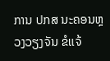ການ ປກສ ນະຄອນຫຼວງວຽງຈັນ ຂໍແຈ້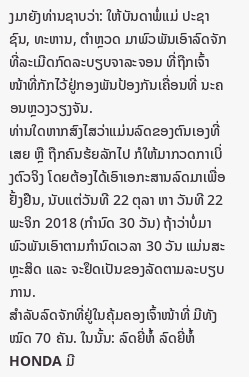ງມາຍັງທ່ານຊາບວ່າ: ໃຫ້ບັນດາພໍ່ແມ່ ປະຊາຊົນ, ທະຫານ, ຕຳຫຼວດ ມາພົວພັນເອົາລົດຈັກ ທີ່ລະເມີດກົດລະບຽບຈາລະຈອນ ທີ່ຖືກເຈົ້າໜ້າທີ່ກັກໄວ້ຢູ່ກອງພັນປ້ອງກັນເຄື່ອນທີ່ ນະຄອນຫຼວງວຽງຈັນ.
ທ່ານໃດຫາກສົງໄສວ່າແມ່ນລົດຂອງຕົນເອງທີ່ເສຍ ຫຼື ຖືກຄົນຮ້ຍລັກໄປ ກໍໃຫ້ມາກວດກາເບິ່ງຕົວຈິງ ໂດຍຕ້ອງໄດ້ເອົາເອກະສານລົດມາເພື່ອຢັ້ງຢືນ, ນັບແຕ່ວັນທີ 22 ຕຸລາ ຫາ ວັນທີ 22 ພະຈິກ 2018 (ກໍານົດ 30 ວັນ) ຖ້າວ່າບໍ່ມາພົວພັນເອົາຕາມກໍານົດເວລາ 30 ວັນ ແມ່ນສະຫຼະສິດ ແລະ ຈະຢຶດເປັນຂອງລັດຕາມລະບຽບການ.
ສຳລັບລົດຈັກທີ່ຢູ່ໃນຄຸ້ມຄອງເຈົ້າໜ້າທີ່ ມີທັງໝົດ 70 ຄັນ. ໃນນັ້ນ: ລົດຍີ່ຫໍ້ ລົດຍີ່ຫໍ້ HONDA ມີ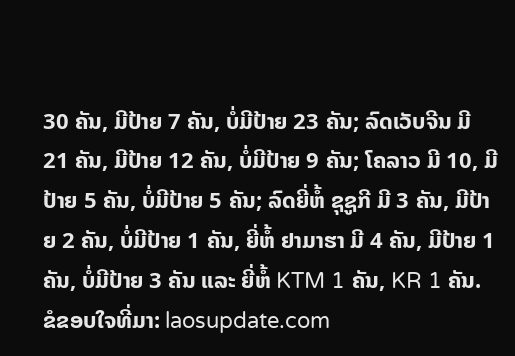30 ຄັນ, ມີປ້າຍ 7 ຄັນ, ບໍ່ມີປ້າຍ 23 ຄັນ; ລົດເວັບຈີນ ມີ 21 ຄັນ, ມີປ້າຍ 12 ຄັນ, ບໍ່ມີປ້າຍ 9 ຄັນ; ໂຄລາວ ມີ 10, ມີປ້າຍ 5 ຄັນ, ບໍ່ມີປ້າຍ 5 ຄັນ; ລົດຍີ່ຫໍ້ ຊຸຊູກີ ມີ 3 ຄັນ, ມີປ້າຍ 2 ຄັນ, ບໍ່ມີປ້າຍ 1 ຄັນ, ຍີ່ຫໍ້ ຢາມາຮາ ມີ 4 ຄັນ, ມີປ້າຍ 1 ຄັນ, ບໍ່ມີປ້າຍ 3 ຄັນ ແລະ ຍີ່ຫໍ້ KTM 1 ຄັນ, KR 1 ຄັນ.
ຂໍຂອບໃຈທີ່ມາ: laosupdate.com